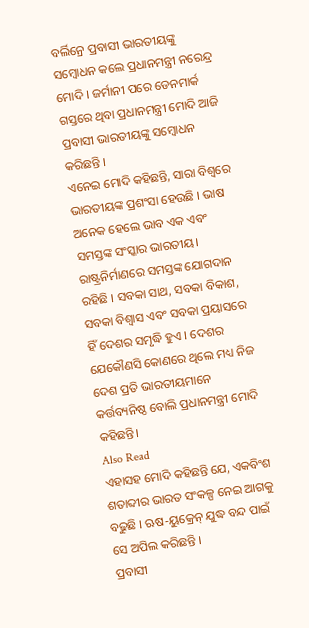ବର୍ଲିନ୍ରେ ପ୍ରବାସୀ ଭାରତୀୟଙ୍କୁ ସମ୍ବୋଧନ କଲେ ପ୍ରଧାନମନ୍ତ୍ରୀ ନରେନ୍ଦ୍ର ମୋଦି । ଜର୍ମାନୀ ପରେ ଡେନମାର୍କ ଗସ୍ତରେ ଥିବା ପ୍ରଧାନମନ୍ତ୍ରୀ ମୋଦି ଆଜି ପ୍ରବାସୀ ଭାରତୀୟଙ୍କୁ ସମ୍ବୋଧନ କରିଛନ୍ତି ।
ଏନେଇ ମୋଦି କହିଛନ୍ତି, ସାରା ବିଶ୍ୱରେ ଭାରତୀୟଙ୍କ ପ୍ରଶଂସା ହେଉଛି । ଭାଷ ଅନେକ ହେଲେ ଭାବ ଏକ ଏବଂ ସମସ୍ତଙ୍କ ସଂସ୍କାର ଭାରତୀୟ। ରାଷ୍ଟ୍ରନିର୍ମାଣରେ ସମସ୍ତଙ୍କ ଯୋଗଦାନ ରହିଛି । ସବକା ସାଥ, ସବକା ବିକାଶ, ସବକା ବିଶ୍ୱାସ ଏବଂ ସବକା ପ୍ରୟାସରେ ହିଁ ଦେଶର ସମୃଦ୍ଧି ହୁଏ । ଦେଶର ଯେକୌଣସି କୋଣରେ ଥିଲେ ମଧ୍ୟ ନିଜ ଦେଶ ପ୍ରତି ଭାରତୀୟମାନେ କର୍ତ୍ତବ୍ୟନିଷ୍ଠ ବୋଲି ପ୍ରଧାନମନ୍ତ୍ରୀ ମୋଦି କହିଛନ୍ତି।
Also Read
ଏହାସହ ମୋଦି କହିଛନ୍ତି ଯେ, ଏକବିଂଶ ଶତାବ୍ଦୀର ଭାରତ ସଂକଳ୍ପ ନେଇ ଆଗକୁ ବଢୁଛି । ଋଷ-ୟୁକ୍ରେନ୍ ଯୁଦ୍ଧ ବନ୍ଦ ପାଇଁ ସେ ଅପିଲ କରିଛନ୍ତି ।
ପ୍ରବାସୀ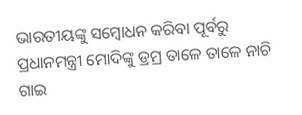ଭାରତୀୟଙ୍କୁ ସମ୍ବୋଧନ କରିବା ପୂର୍ବରୁ ପ୍ରଧାନମନ୍ତ୍ରୀ ମୋଦିଙ୍କୁ ଡ୍ରମ୍ର ତାଳେ ତାଳେ ନାଚି ଗାଇ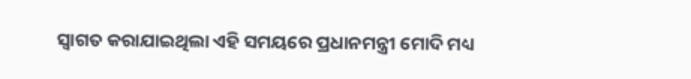ସ୍ୱାଗତ କରାଯାଇଥିଲା ଏହି ସମୟରେ ପ୍ରଧାନମନ୍ତ୍ରୀ ମୋଦି ମଧ୍ୟ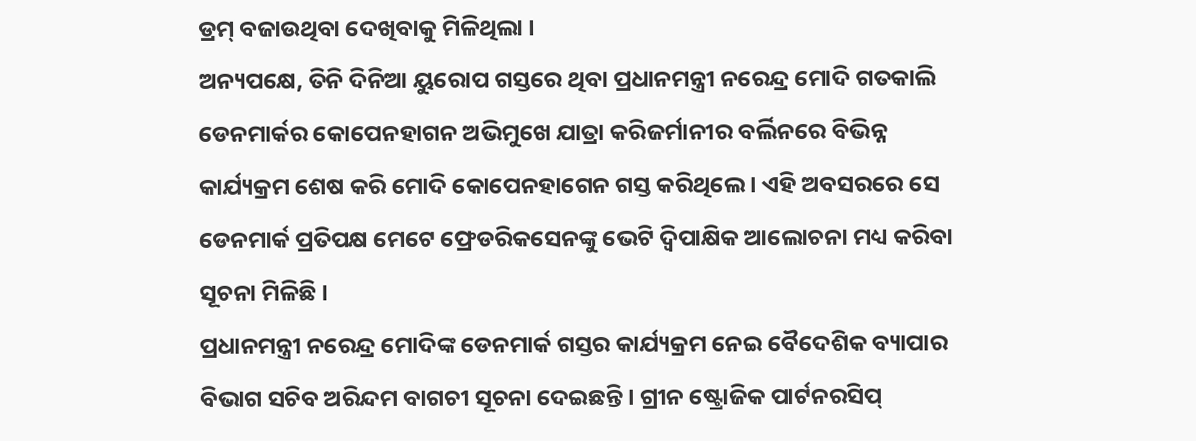ଡ୍ରମ୍ ବଜାଉଥିବା ଦେଖିବାକୁ ମିଳିଥିଲା ।
ଅନ୍ୟପକ୍ଷେ, ତିନି ଦିନିଆ ୟୁରୋପ ଗସ୍ତରେ ଥିବା ପ୍ରଧାନମନ୍ତ୍ରୀ ନରେନ୍ଦ୍ର ମୋଦି ଗତକାଲି ଡେନମାର୍କର କୋପେନହାଗନ ଅଭିମୁଖେ ଯାତ୍ରା କରିଜର୍ମାନୀର ବର୍ଲିନରେ ବିଭିନ୍ନ କାର୍ଯ୍ୟକ୍ରମ ଶେଷ କରି ମୋଦି କୋପେନହାଗେନ ଗସ୍ତ କରିଥିଲେ । ଏହି ଅବସରରେ ସେ ଡେନମାର୍କ ପ୍ରତିପକ୍ଷ ମେଟେ ଫ୍ରେଡରିକସେନଙ୍କୁ ଭେଟି ଦ୍ୱିପାକ୍ଷିକ ଆଲୋଚନା ମଧ୍ୟ କରିବା ସୂଚନା ମିଳିଛି ।
ପ୍ରଧାନମନ୍ତ୍ରୀ ନରେନ୍ଦ୍ର ମୋଦିଙ୍କ ଡେନମାର୍କ ଗସ୍ତର କାର୍ଯ୍ୟକ୍ରମ ନେଇ ବୈଦେଶିକ ବ୍ୟାପାର ବିଭାଗ ସଚିବ ଅରିନ୍ଦମ ବାଗଚୀ ସୂଚନା ଦେଇଛନ୍ତି । ଗ୍ରୀନ ଷ୍ଟ୍ରୋଜିକ ପାର୍ଟନରସିପ୍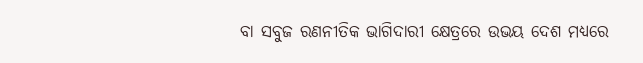ବା ସବୁଜ ରଣନୀତିକ ଭାଗିଦାରୀ କ୍ଷେତ୍ରରେ ଉଭୟ ଦେଶ ମଧ୍ୟରେ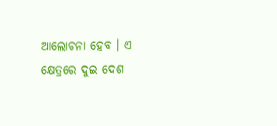ଆଲୋଚନା ହେବ । ଏ କ୍ଷେତ୍ରରେ ଦୁଇ ଦେଶ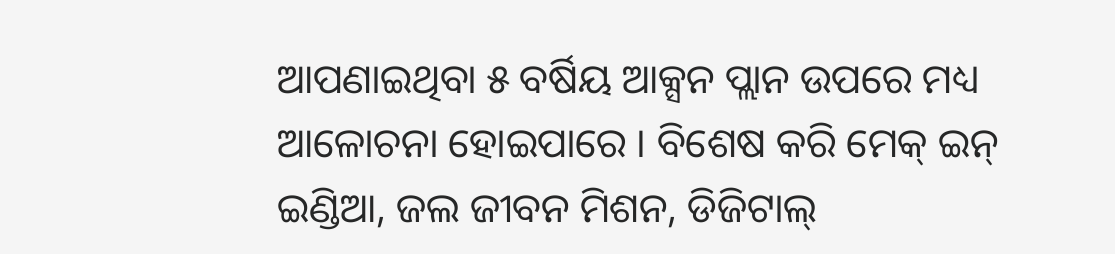ଆପଣାଇଥିବା ୫ ବର୍ଷିୟ ଆକ୍ସନ ପ୍ଲାନ ଉପରେ ମଧ୍ୟ ଆଳୋଚନା ହୋଇପାରେ । ବିଶେଷ କରି ମେକ୍ ଇନ୍ ଇଣ୍ଡିଆ, ଜଲ ଜୀବନ ମିଶନ, ଡିଜିଟାଲ୍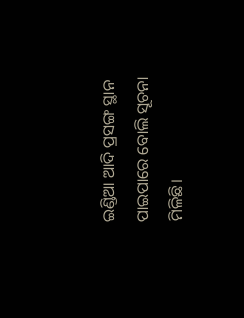ଇଣ୍ଡିଆ ଆଦି ପ୍ରସଙ୍ଗ ସ୍ଥାନ ପାଇପାରେ ବୋଲି ସୂଚନା ମିଳିଛି।